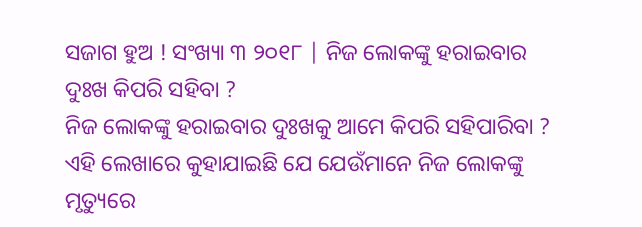ସଜାଗ ହୁଅ ! ସଂଖ୍ୟା ୩ ୨୦୧୮ | ନିଜ ଲୋକଙ୍କୁ ହରାଇବାର ଦୁଃଖ କିପରି ସହିବା ?
ନିଜ ଲୋକଙ୍କୁ ହରାଇବାର ଦୁଃଖକୁ ଆମେ କିପରି ସହିପାରିବା ?
ଏହି ଲେଖାରେ କୁହାଯାଇଛି ଯେ ଯେଉଁମାନେ ନିଜ ଲୋକଙ୍କୁ ମୃତ୍ୟୁରେ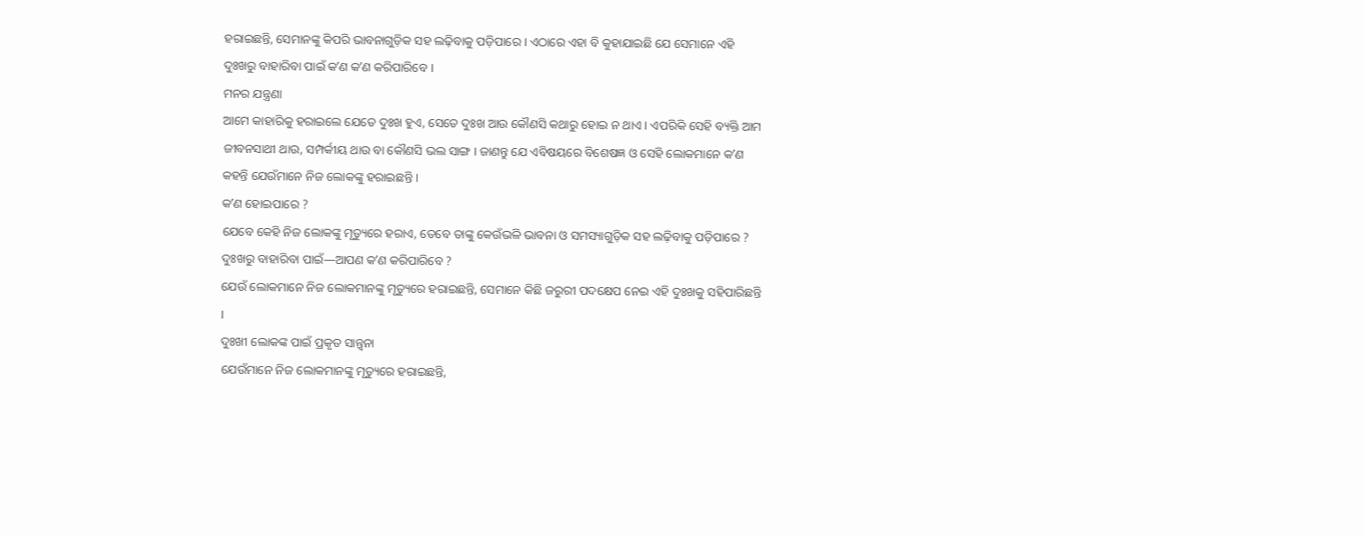ହରାଇଛନ୍ତି, ସେମାନଙ୍କୁ କିପରି ଭାବନାଗୁଡ଼ିକ ସହ ଲଢ଼ିବାକୁ ପଡ଼ିପାରେ । ଏଠାରେ ଏହା ବି କୁହାଯାଇଛି ଯେ ସେମାନେ ଏହି ଦୁଃଖରୁ ବାହାରିବା ପାଇଁ କʼଣ କʼଣ କରିପାରିବେ ।
ମନର ଯନ୍ତ୍ରଣା
ଆମେ କାହାରିକୁ ହରାଇଲେ ଯେତେ ଦୁଃଖ ହୁଏ, ସେତେ ଦୁଃଖ ଆଉ କୌଣସି କଥାରୁ ହୋଇ ନ ଥାଏ । ଏପରିକି ସେହି ବ୍ୟକ୍ତି ଆମ ଜୀବନସାଥୀ ଥାଉ, ସମ୍ପର୍କୀୟ ଥାଉ ବା କୌଣସି ଭଲ ସାଙ୍ଗ । ଜାଣନ୍ତୁ ଯେ ଏବିଷୟରେ ବିଶେଷଜ୍ଞ ଓ ସେହି ଲୋକମାନେ କʼଣ କହନ୍ତି ଯେଉଁମାନେ ନିଜ ଲୋକଙ୍କୁ ହରାଇଛନ୍ତି ।
କʼଣ ହୋଇପାରେ ?
ଯେବେ କେହି ନିଜ ଲୋକଙ୍କୁ ମୃତ୍ୟୁରେ ହରାଏ, ତେବେ ତାଙ୍କୁ କେଉଁଭଳି ଭାବନା ଓ ସମସ୍ୟାଗୁଡ଼ିକ ସହ ଲଢ଼ିବାକୁ ପଡ଼ିପାରେ ?
ଦୁଃଖରୁ ବାହାରିବା ପାଇଁ—ଆପଣ କʼଣ କରିପାରିବେ ?
ଯେଉଁ ଲୋକମାନେ ନିଜ ଲୋକମାନଙ୍କୁ ମୃତ୍ୟୁରେ ହରାଇଛନ୍ତି, ସେମାନେ କିଛି ଜରୁରୀ ପଦକ୍ଷେପ ନେଇ ଏହି ଦୁଃଖକୁ ସହିପାରିଛନ୍ତି ।
ଦୁଃଖୀ ଲୋକଙ୍କ ପାଇଁ ପ୍ରକୃତ ସାନ୍ତ୍ୱନା
ଯେଉଁମାନେ ନିଜ ଲୋକମାନଙ୍କୁ ମୃତ୍ୟୁରେ ହରାଇଛନ୍ତି,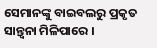ସେମାନଙ୍କୁ ବାଇବଲରୁ ପ୍ରକୃତ ସାନ୍ତ୍ୱନା ମିଳିପାରେ ।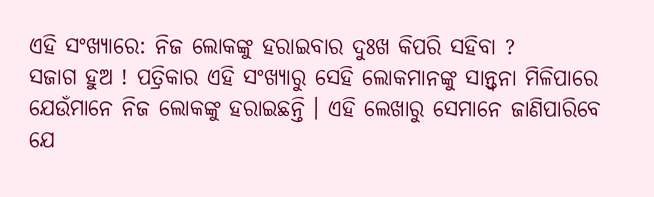ଏହି ସଂଖ୍ୟାରେ: ନିଜ ଲୋକଙ୍କୁ ହରାଇବାର ଦୁଃଖ କିପରି ସହିବା ?
ସଜାଗ ହୁଅ ! ପତ୍ରିକାର ଏହି ସଂଖ୍ୟାରୁ ସେହି ଲୋକମାନଙ୍କୁ ସାନ୍ତ୍ୱନା ମିଳିପାରେ ଯେଉଁମାନେ ନିଜ ଲୋକଙ୍କୁ ହରାଇଛନ୍ତି । ଏହି ଲେଖାରୁ ସେମାନେ ଜାଣିପାରିବେ ଯେ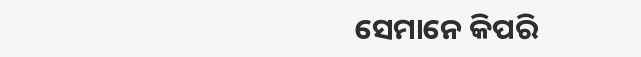ସେମାନେ କିପରି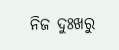ନିଜ ଦୁଃଖରୁ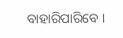ବାହାରିପାରିବେ ।